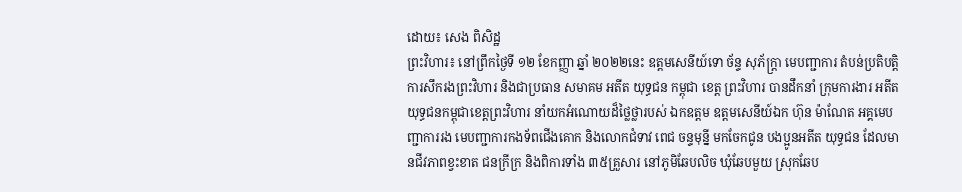ដោយ៖ សេង ពិសិដ្ឋ
ព្រះវិហារ៖ នៅព្រឹកថ្ងៃទី ១២ ខែកញ្ញា ឆ្នាំ ២០២២នេះ ឧត្តមសេនីយ៍ទោ ច័ន្ទ សុភ័ក្ត្រា មេបញ្ជាការ តំបន់ប្រតិបត្តិការសឹករងព្រះវិហារ និងជាប្រធាន សមាគម អតីត យុទ្ធជន កម្ពុជា ខេត្ត ព្រះវិហារ បានដឹកនាំ ក្រុមការងារ អតីត យុទ្ធជនកម្ពុជាខេត្តព្រះវិហារ នាំយកអំណោយដ៏ថ្លៃថ្លារបស់ ឯកឧត្តម ឧត្តមសេនីយ៍ឯក ហ៊ុន ម៉ាណែត អគ្គមេបញ្ជាការរង មេបញ្ជាការកងទ័ពជើងគោក និងលោកជំទាវ ពេជ ចន្ទមុន្នី មកចែកជូន បងប្អូនអតីត យុទ្ធជន ដែលមានជីវភាពខ្វះខាត ជនក្រីក្រ និងពិការទាំង ៣៥គ្រួសារ នៅភូមិឆែបលិច ឃុំឆែបមួយ ស្រុកឆែប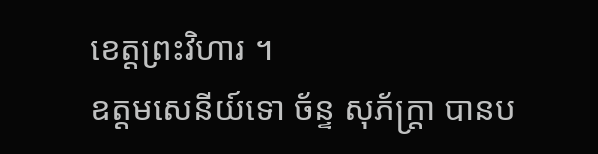ខេត្តព្រះវិហារ ។
ឧត្តមសេនីយ៍ទោ ច័ន្ទ សុភ័ក្ត្រា បានប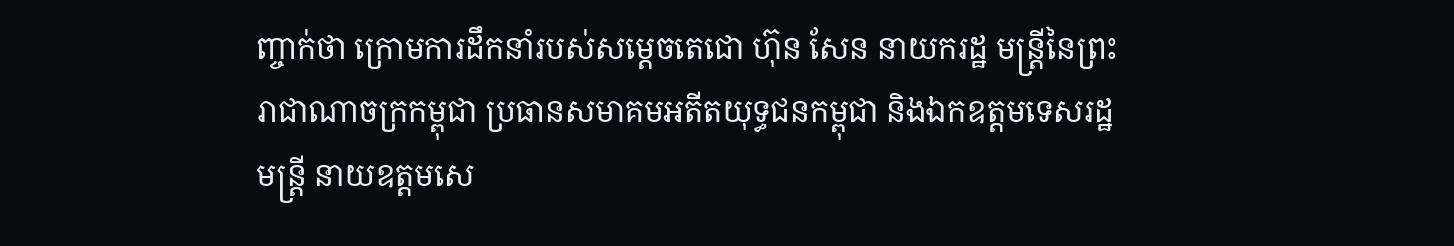ញ្ចាក់ថា ក្រោមការដឹកនាំរបស់សម្ដេចតេជោ ហ៊ុន សែន នាយករដ្ឋ មន្ត្រីនៃព្រះ រាជាណាចក្រកម្ពុជា ប្រធានសមាគមអតីតយុទ្ធជនកម្ពុជា និងឯកឧត្តមទេសរដ្ឋមន្ត្រី នាយឧត្តមសេ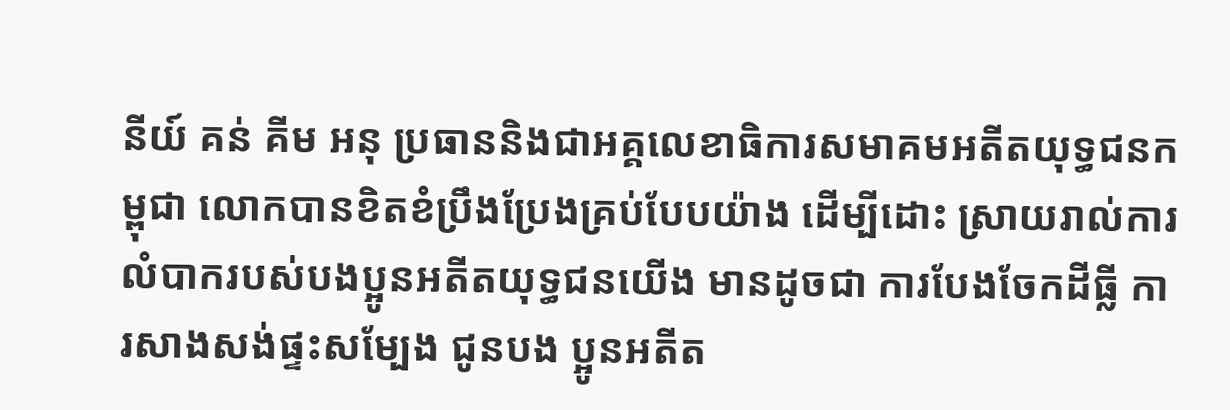នីយ៍ គន់ គីម អនុ ប្រធាននិងជាអគ្គលេខាធិការសមាគមអតីតយុទ្ធជនកម្ពុជា លោកបានខិតខំប្រឹងប្រែងគ្រប់បែបយ៉ាង ដើម្បីដោះ ស្រាយរាល់ការលំបាករបស់បងប្អូនអតីតយុទ្ធជនយើង មានដូចជា ការបែងចែកដីធ្លី ការសាងសង់ផ្ទះសម្បែង ជូនបង ប្អូនអតីត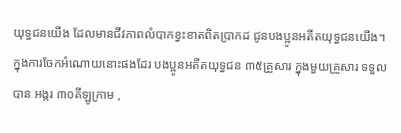យុទ្ធជនយើង ដែលមានជីវភាពលំបាកខ្វះខាតពិតប្រាកដ ជូនបងប្អូនអតីតយុទ្ធជនយើង។ ក្នុងការចែកអំណោយនោះផងដែរ បងប្អូនអតីតយុទ្ធជន ៣៥គ្រួសារ ក្នុងមួយគ្រួសារ ទទួលបាន អង្ករ ៣០គីឡូក្រាម ,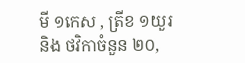មី ១កេស , ត្រីខ ១យួរ និង ថវិកាចំនួន ២០,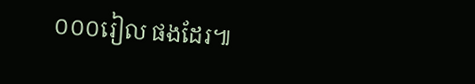០០០រៀល ផងដែរ៕